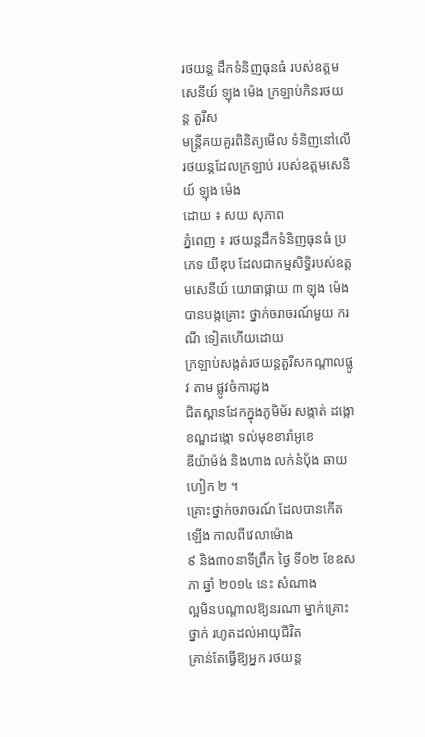រថយន្ដ ដឹកទំនិញធុនធំ របស់ឧត្ដម សេនីយ៍ ឡុង ម៉េង ក្រឡាប់កិនរថយន្ដ តួរីស
មន្ដ្រីគយគួរពិនិត្យមើល ទំនិញនៅលើ រថយន្ដដែលក្រឡាប់ របស់ឧត្ដមសេនីយ៍ ឡុង ម៉េង
ដោយ ៖ សយ សុភាព
ភ្នំពេញ ៖ រថយន្ដដឹកទំនិញធុនធំ ប្រភេទ យីឌុប ដែលជាកម្មសិទ្ធិរបស់ឧត្ដមសេនីយ៍ យោធាផ្កាយ ៣ ឡុង ម៉េង បានបង្កគ្រោះ ថ្នាក់ចរាចរណ៍មួយ ករណី ទៀតហើយដោយ
ក្រឡាប់សង្កត់រថយន្ដតួរីសកណ្ដាលផ្លូវ តាម ផ្លូវចំការដូង
ជិតស្ពានដែកក្នុងភូមិម័រ សង្កាត់ ដង្កោ ខណ្ឌដង្កោ ទល់មុខខារ៉ាអូខេ
ឌីយ៉ាម៉ង់ និងហាង លក់នំប៉័ង ឆាយ ហៀក ២ ។
គ្រោះថ្នាក់ចរាចរណ៍ ដែលបានកើតឡើង កាលពីវេលាម៉ោង
៩ និង៣០នាទីព្រឹក ថ្ងៃ ទី០២ ខែឧសភា ឆ្នាំ ២០១៤ នេះ សំណាង
ល្អមិនបណ្ដាលឱ្យនរណា ម្នាក់គ្រោះថ្នាក់ រហូតដល់អាយុជីវិត
គ្រាន់តែធ្វើឱ្យអ្នក រថយន្ដ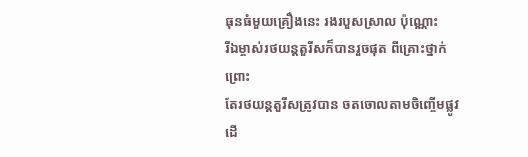ធុនធំមួយគ្រឿងនេះ រងរបួសស្រាល ប៉ុណ្ណោះ
រីឯម្ចាស់រថយន្ដតួរីសក៏បានរួចផុត ពីគ្រោះថ្នាក់ ព្រោះ
តែរថយន្ដតួរីសត្រូវបាន ចតចោលតាមចិញ្ចើមផ្លូវ ដើ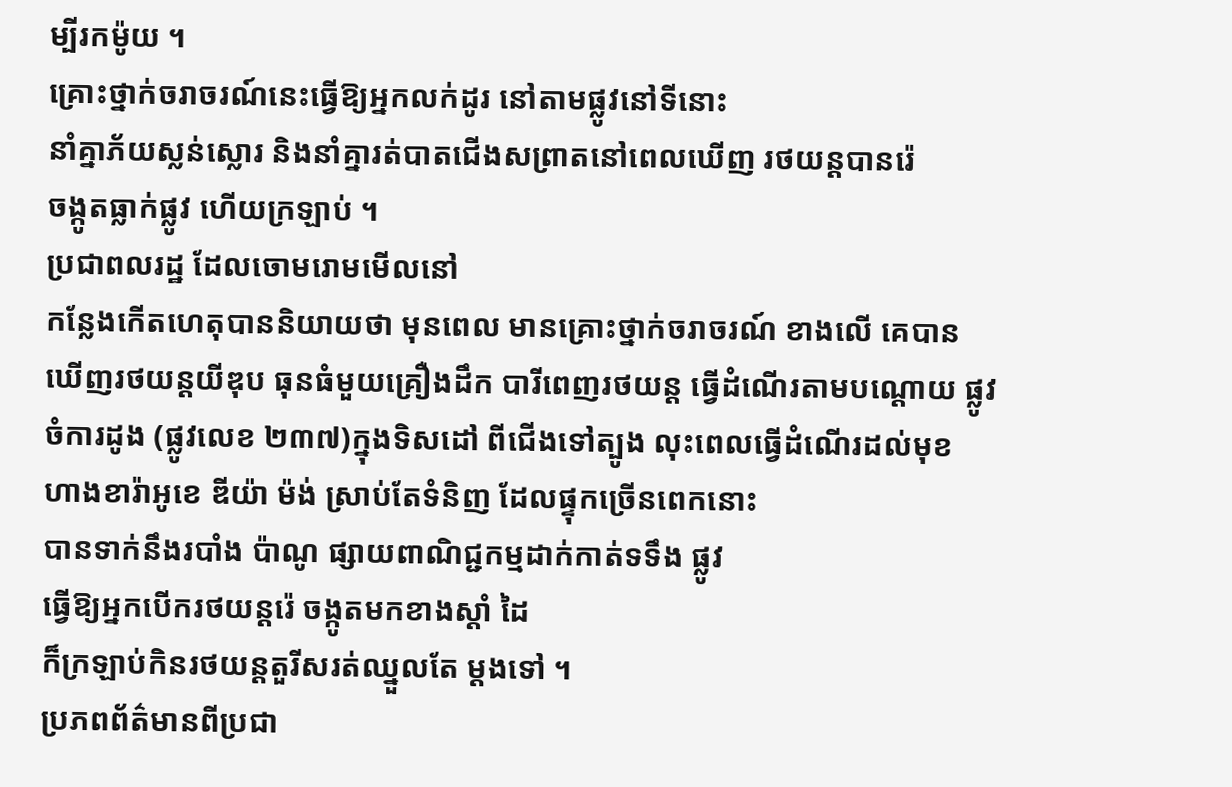ម្បីរកម៉ូយ ។
គ្រោះថ្នាក់ចរាចរណ៍នេះធ្វើឱ្យអ្នកលក់ដូរ នៅតាមផ្លូវនៅទីនោះ
នាំគ្នាភ័យស្លន់ស្លោរ និងនាំគ្នារត់បាតជើងសព្រាតនៅពេលឃើញ រថយន្ដបានរ៉េ
ចង្កូតធ្លាក់ផ្លូវ ហើយក្រឡាប់ ។
ប្រជាពលរដ្ឋ ដែលចោមរោមមើលនៅ
កន្លែងកើតហេតុបាននិយាយថា មុនពេល មានគ្រោះថ្នាក់ចរាចរណ៍ ខាងលើ គេបាន
ឃើញរថយន្ដយីឌុប ធុនធំមួយគ្រឿងដឹក បារីពេញរថយន្ដ ធ្វើដំណើរតាមបណ្ដោយ ផ្លូវ
ចំការដូង (ផ្លូវលេខ ២៣៧)ក្នុងទិសដៅ ពីជើងទៅត្បូង លុះពេលធ្វើដំណើរដល់មុខ
ហាងខារ៉ាអូខេ ឌីយ៉ា ម៉ង់ ស្រាប់តែទំនិញ ដែលផ្ទុកច្រើនពេកនោះ
បានទាក់នឹងរបាំង ប៉ាណូ ផ្សាយពាណិជ្ជកម្មដាក់កាត់ទទឹង ផ្លូវ
ធ្វើឱ្យអ្នកបើករថយន្ដរ៉េ ចង្កូតមកខាងស្ដាំ ដៃ
ក៏ក្រឡាប់កិនរថយន្ដតួរីសរត់ឈ្នួលតែ ម្ដងទៅ ។
ប្រភពព័ត៌មានពីប្រជា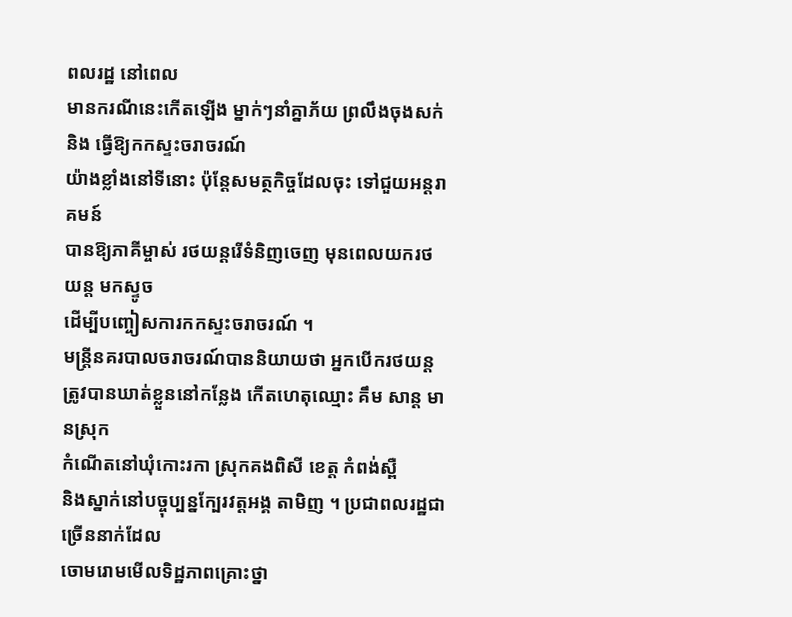ពលរដ្ឋ នៅពេល
មានករណីនេះកើតឡើង ម្នាក់ៗនាំគ្នាភ័យ ព្រលឹងចុងសក់ និង ធ្វើឱ្យកកស្ទះចរាចរណ៍
យ៉ាងខ្លាំងនៅទីនោះ ប៉ុន្ដែសមត្ថកិច្ចដែលចុះ ទៅជួយអន្ដរាគមន៍
បានឱ្យភាគីម្ចាស់ រថយន្ដរើទំនិញចេញ មុនពេលយករថយន្ដ មកស្ទូច
ដើម្បីបញ្ចៀសការកកស្ទះចរាចរណ៍ ។
មន្ដ្រីនគរបាលចរាចរណ៍បាននិយាយថា អ្នកបើករថយន្ដ
ត្រូវបានឃាត់ខ្លួននៅកន្លែង កើតហេតុឈ្មោះ គឹម សាន្ដ មានស្រុក
កំណើតនៅឃុំកោះរកា ស្រុកគងពិសី ខេត្ដ កំពង់ស្ពឺ
និងស្នាក់នៅបច្ចុប្បន្នក្បែរវត្ដអង្គ តាមិញ ។ ប្រជាពលរដ្ឋជាច្រើននាក់ដែល
ចោមរោមមើលទិដ្ឋភាពគ្រោះថ្នា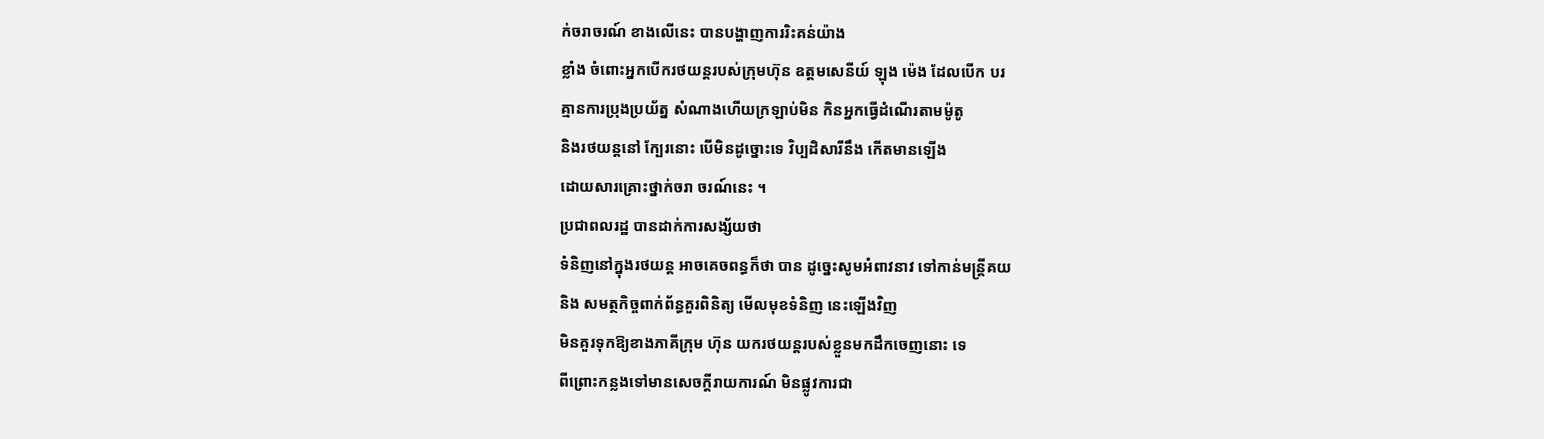ក់ចរាចរណ៍ ខាងលើនេះ បានបង្ហាញការរិះគន់យ៉ាង
ខ្លាំង ចំពោះអ្នកបើករថយន្ដរបស់ក្រុមហ៊ុន ឧត្ដមសេនីយ៍ ឡុង ម៉េង ដែលបើក បរ
គ្មានការប្រុងប្រយ័ត្ន សំណាងហើយក្រឡាប់មិន កិនអ្នកធ្វើដំណើរតាមម៉ូតូ
និងរថយន្ដនៅ ក្បែរនោះ បើមិនដូច្នោះទេ វិប្បដិសារីនឹង កើតមានឡើង
ដោយសារគ្រោះថ្នាក់ចរា ចរណ៍នេះ ។
ប្រជាពលរដ្ឋ បានដាក់ការសង្ស័យថា
ទំនិញនៅក្នុងរថយន្ដ អាចគេចពន្ធក៏ថា បាន ដូច្នេះសូមអំពាវនាវ ទៅកាន់មន្ដ្រីគយ
និង សមត្ថកិច្ចពាក់ព័ន្ធគួរពិនិត្យ មើលមុខទំនិញ នេះឡើងវិញ
មិនគួរទុកឱ្យខាងភាគីក្រុម ហ៊ុន យករថយន្ដរបស់ខ្លួនមកដឹកចេញនោះ ទេ
ពីព្រោះកន្លងទៅមានសេចក្ដីរាយការណ៍ មិនផ្លូវការជា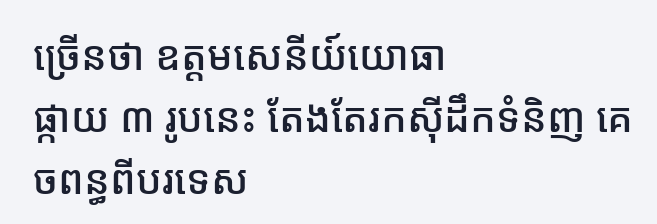ច្រើនថា ឧត្ដមសេនីយ៍យោធា
ផ្កាយ ៣ រូបនេះ តែងតែរកស៊ីដឹកទំនិញ គេចពន្ធពីបរទេស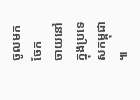ចូលមកចែក
ចាយនៅក្នុងប្រទេសកម្ពុជា ៕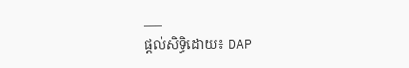___
ផ្តល់សិទ្ធិដោយ៖ DAP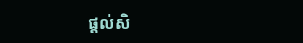ផ្តល់សិ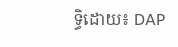ទ្ធិដោយ៖ DAP